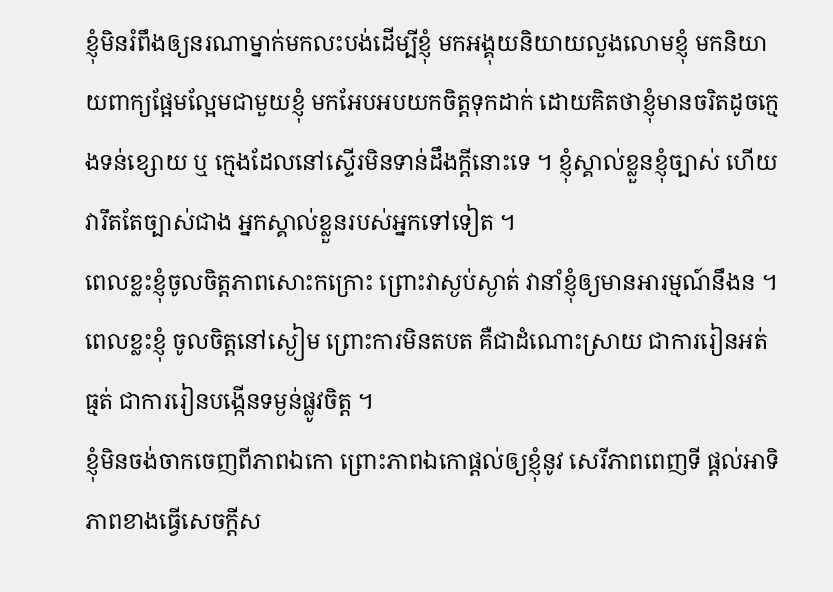ខ្ញុំមិនរំពឹងឲ្យនរណាម្នាក់មកលះបង់ដើម្បីខ្ញុំ មកអង្គុយនិយាយលួងលោមខ្ញុំ មកនិយាយពាក្យផ្អែមល្អែមជាមួយខ្ញុំ មកអែបអបយកចិត្តទុកដាក់ ដោយគិតថាខ្ញុំមានចរិតដូចក្មេងទន់ខ្សោយ ឬ ក្មេងដែលនៅស្ទើរមិនទាន់ដឹងក្តីនោះទេ ។ ខ្ញុំស្គាល់ខ្លួនខ្ញុំច្បាស់ ហើយវារឹតតែច្បាស់ជាង អ្នកស្គាល់ខ្លួនរបស់អ្នកទៅទៀត ។
ពេលខ្លះខ្ញុំចូលចិត្តភាពសោះកក្រោះ ព្រោះវាស្ងប់ស្ងាត់ វានាំខ្ញុំឲ្យមានអារម្មណ៍នឹងន ។ ពេលខ្លះខ្ញុំ ចូលចិត្តនៅស្ងៀម ព្រោះការមិនតបត គឺជាដំណោះស្រាយ ជាការរៀនអត់ធ្មត់ ជាការរៀនបង្កើនទម្ងន់ផ្លូវចិត្ត ។
ខ្ញុំមិនចង់ចាកចេញពីភាពឯកោ ព្រោះភាពឯកោផ្តល់ឲ្យខ្ញុំនូវ សេរីភាពពេញទី ផ្តល់អាទិភាពខាងធ្វើសេចក្តីស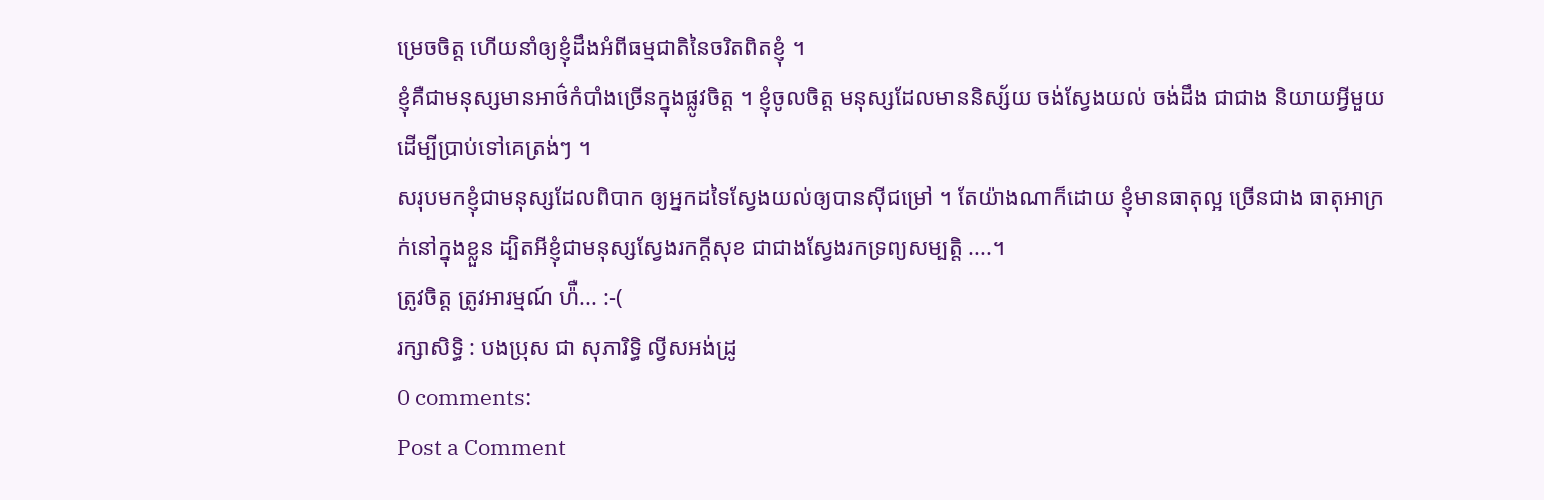ម្រេចចិត្ត ហើយនាំឲ្យខ្ញុំដឹងអំពីធម្មជាតិនៃចរិតពិតខ្ញុំ ។
ខ្ញុំគឺជាមនុស្សមានអាថ៌កំបាំងច្រើនក្នុងផ្លូវចិត្ត ។ ខ្ញុំចូលចិត្ត មនុស្សដែលមាននិស្ស័យ ចង់ស្វែងយល់ ចង់ដឹង ជាជាង និយាយអ្វីមួយ ដើម្បីប្រាប់ទៅគេត្រង់ៗ ។
សរុបមកខ្ញុំជាមនុស្សដែលពិបាក ឲ្យអ្នកដទៃស្វែងយល់ឲ្យបានស៊ីជម្រៅ ។ តែយ៉ាងណាក៏ដោយ ខ្ញុំមានធាតុល្អ ច្រើនជាង ធាតុអាក្រក់នៅក្នុងខ្លួន ដ្បិតអីខ្ញុំជាមនុស្សស្វែងរកក្តីសុខ ជាជាងស្វែងរកទ្រព្យសម្បត្តិ ....។
ត្រូវចិត្ត ត្រូវអារម្មណ៍ ហ៉ឺ... :-(
រក្សាសិទ្ធិ : បងប្រុស ជា សុភារិទ្ធិ ល្វីសអង់ដ្រូ
0 comments:
Post a Comment